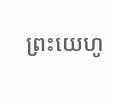ព្រះយេហូ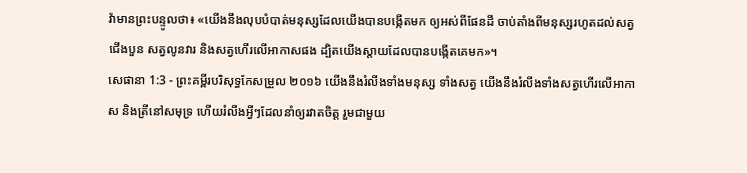វ៉ាមានព្រះបន្ទូលថា៖ «យើងនឹងលុបបំបាត់មនុស្សដែលយើងបានបង្កើតមក ឲ្យអស់ពីផែនដី ចាប់តាំងពីមនុស្សរហូតដល់សត្វជើងបួន សត្វលូនវារ និងសត្វហើរលើអាកាសផង ដ្បិតយើងស្តាយដែលបានបង្កើតគេមក»។
សេផានា 1:3 - ព្រះគម្ពីរបរិសុទ្ធកែសម្រួល ២០១៦ យើងនឹងរំលីងទាំងមនុស្ស ទាំងសត្វ យើងនឹងរំលីងទាំងសត្វហើរលើអាកាស និងត្រីនៅសមុទ្រ ហើយរំលីងអ្វីៗដែលនាំឲ្យរវាតចិត្ត រួមជាមួយ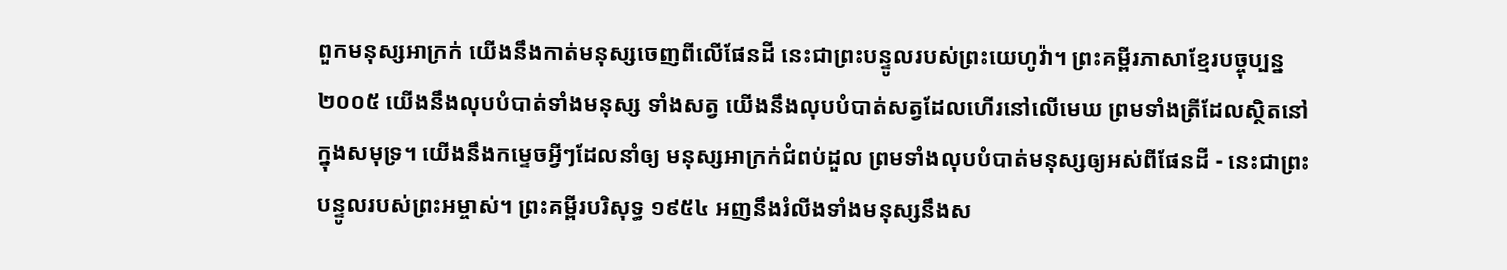ពួកមនុស្សអាក្រក់ យើងនឹងកាត់មនុស្សចេញពីលើផែនដី នេះជាព្រះបន្ទូលរបស់ព្រះយេហូវ៉ា។ ព្រះគម្ពីរភាសាខ្មែរបច្ចុប្បន្ន ២០០៥ យើងនឹងលុបបំបាត់ទាំងមនុស្ស ទាំងសត្វ យើងនឹងលុបបំបាត់សត្វដែលហើរនៅលើមេឃ ព្រមទាំងត្រីដែលស្ថិតនៅក្នុងសមុទ្រ។ យើងនឹងកម្ទេចអ្វីៗដែលនាំឲ្យ មនុស្សអាក្រក់ជំពប់ដួល ព្រមទាំងលុបបំបាត់មនុស្សឲ្យអស់ពីផែនដី - នេះជាព្រះបន្ទូលរបស់ព្រះអម្ចាស់។ ព្រះគម្ពីរបរិសុទ្ធ ១៩៥៤ អញនឹងរំលីងទាំងមនុស្សនឹងស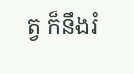ត្វ ក៏នឹងរំ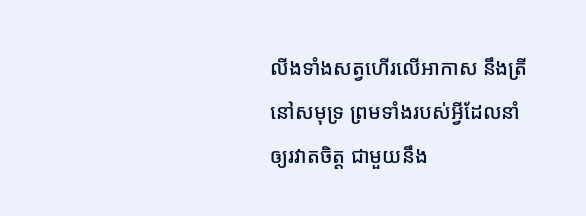លីងទាំងសត្វហើរលើអាកាស នឹងត្រីនៅសមុទ្រ ព្រមទាំងរបស់អ្វីដែលនាំឲ្យរវាតចិត្ត ជាមួយនឹង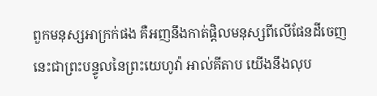ពួកមនុស្សអាក្រក់ផង គឺអញនឹងកាត់ផ្តិលមនុស្សពីលើផែនដីចេញ នេះជាព្រះបន្ទូលនៃព្រះយេហូវ៉ា អាល់គីតាប យើងនឹងលុប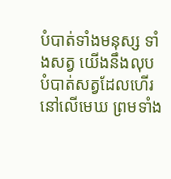បំបាត់ទាំងមនុស្ស ទាំងសត្វ យើងនឹងលុបបំបាត់សត្វដែលហើរនៅលើមេឃ ព្រមទាំង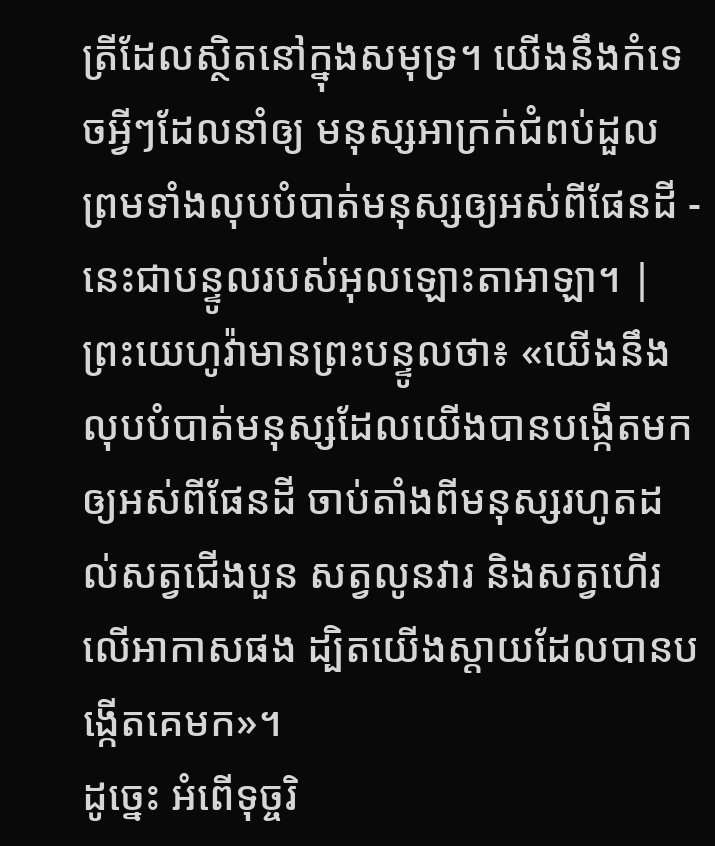ត្រីដែលស្ថិតនៅក្នុងសមុទ្រ។ យើងនឹងកំទេចអ្វីៗដែលនាំឲ្យ មនុស្សអាក្រក់ជំពប់ដួល ព្រមទាំងលុបបំបាត់មនុស្សឲ្យអស់ពីផែនដី - នេះជាបន្ទូលរបស់អុលឡោះតាអាឡា។ |
ព្រះយេហូវ៉ាមានព្រះបន្ទូលថា៖ «យើងនឹងលុបបំបាត់មនុស្សដែលយើងបានបង្កើតមក ឲ្យអស់ពីផែនដី ចាប់តាំងពីមនុស្សរហូតដល់សត្វជើងបួន សត្វលូនវារ និងសត្វហើរលើអាកាសផង ដ្បិតយើងស្តាយដែលបានបង្កើតគេមក»។
ដូច្នេះ អំពើទុច្ចរិ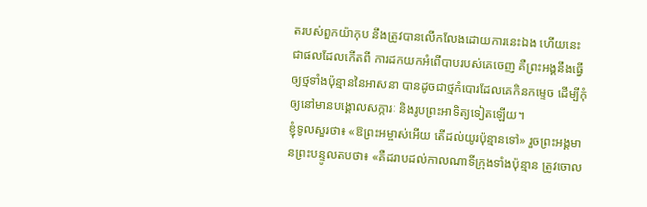តរបស់ពួកយ៉ាកុប នឹងត្រូវបានលើកលែងដោយការនេះឯង ហើយនេះជាផលដែលកើតពី ការដកយកអំពើបាបរបស់គេចេញ គឺព្រះអង្គនឹងធ្វើឲ្យថ្មទាំងប៉ុន្មាននៃអាសនា បានដូចជាថ្មកំបោរដែលគេកិនកម្ទេច ដើម្បីកុំឲ្យនៅមានបង្គោលសក្ការៈ និងរូបព្រះអាទិត្យទៀតឡើយ។
ខ្ញុំទូលសួរថា៖ «ឱព្រះអម្ចាស់អើយ តើដល់យូរប៉ុន្មានទៅ» រួចព្រះអង្គមានព្រះបន្ទូលតបថា៖ «គឺដរាបដល់កាលណាទីក្រុងទាំងប៉ុន្មាន ត្រូវចោល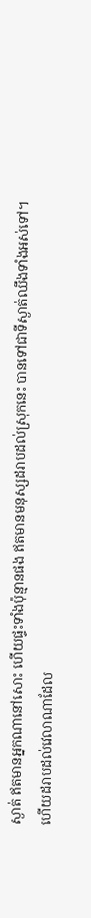ស្ងាត់ ឥតមានអ្នកណានៅសោះ ហើយផ្ទះទាំងប៉ុន្មានផង ឥតមានមនុស្សដរាបដល់ស្រុកនេះ បានទៅជាទីស្ងាត់ឈឹងទាំងអស់ទៅ។
ហើយដរាបដល់វេលាណាដែល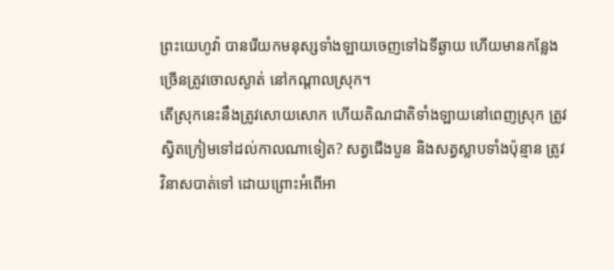ព្រះយេហូវ៉ា បានរើយកមនុស្សទាំងឡាយចេញទៅឯទីឆ្ងាយ ហើយមានកន្លែងច្រើនត្រូវចោលស្ងាត់ នៅកណ្ដាលស្រុក។
តើស្រុកនេះនឹងត្រូវសោយសោក ហើយតិណជាតិទាំងឡាយនៅពេញស្រុក ត្រូវស្វិតក្រៀមទៅដល់កាលណាទៀត? សត្វជើងបួន និងសត្វស្លាបទាំងប៉ុន្មាន ត្រូវវិនាសបាត់ទៅ ដោយព្រោះអំពើអា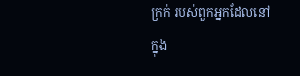ក្រក់ របស់ពួកអ្នកដែលនៅក្នុង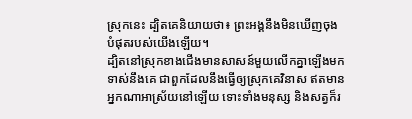ស្រុកនេះ ដ្បិតគេនិយាយថា៖ ព្រះអង្គនឹងមិនឃើញចុងបំផុតរបស់យើងឡើយ។
ដ្បិតនៅស្រុកខាងជើងមានសាសន៍មួយលើកគ្នាឡើងមកទាស់នឹងគេ ជាពួកដែលនឹងធ្វើឲ្យស្រុកគេវិនាស ឥតមានអ្នកណាអាស្រ័យនៅឡើយ ទោះទាំងមនុស្ស និងសត្វក៏រ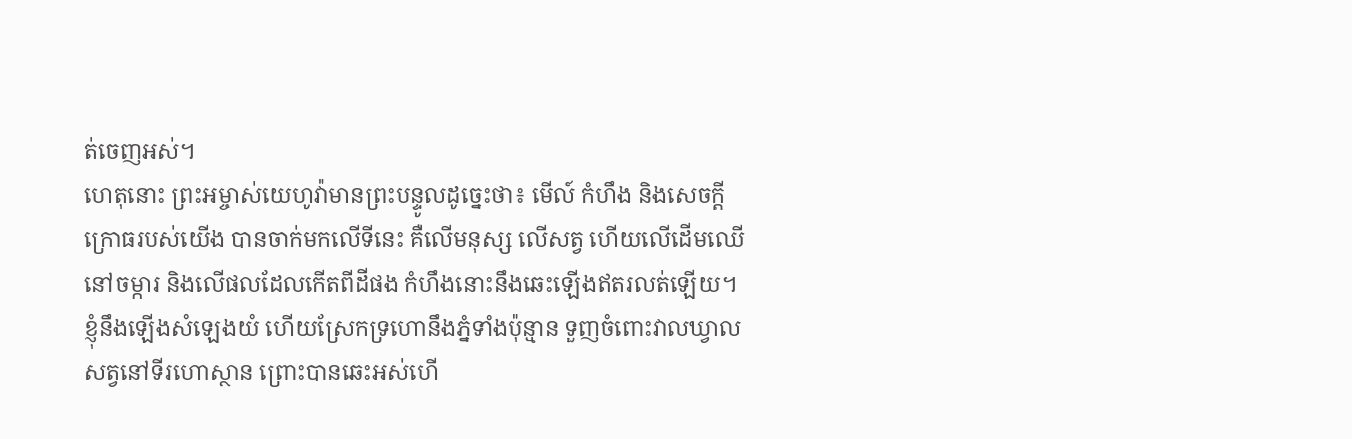ត់ចេញអស់។
ហេតុនោះ ព្រះអម្ចាស់យេហូវ៉ាមានព្រះបន្ទូលដូច្នេះថា៖ មើល៍ កំហឹង និងសេចក្ដីក្រោធរបស់យើង បានចាក់មកលើទីនេះ គឺលើមនុស្ស លើសត្វ ហើយលើដើមឈើនៅចម្ការ និងលើផលដែលកើតពីដីផង កំហឹងនោះនឹងឆេះឡើងឥតរលត់ឡើយ។
ខ្ញុំនឹងឡើងសំឡេងយំ ហើយស្រែកទ្រហោនឹងភ្នំទាំងប៉ុន្មាន ទួញចំពោះវាលឃ្វាលសត្វនៅទីរហោស្ថាន ព្រោះបានឆេះអស់ហើ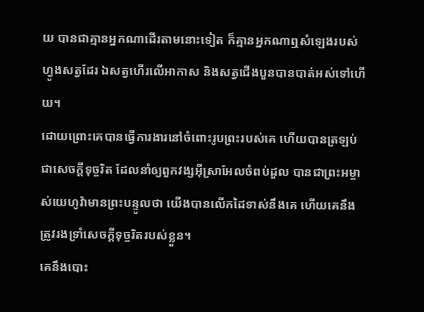យ បានជាគ្មានអ្នកណាដើរតាមនោះទៀត ក៏គ្មានអ្នកណាឮសំឡេងរបស់ហ្វូងសត្វដែរ ឯសត្វហើរលើអាកាស និងសត្វជើងបួនបានបាត់អស់ទៅហើយ។
ដោយព្រោះគេបានធ្វើការងារនៅចំពោះរូបព្រះរបស់គេ ហើយបានត្រឡប់ជាសេចក្ដីទុច្ចរិត ដែលនាំឲ្យពួកវង្សអ៊ីស្រាអែលចំពប់ដួល បានជាព្រះអម្ចាស់យេហូវ៉ាមានព្រះបន្ទូលថា យើងបានលើកដៃទាស់នឹងគេ ហើយគេនឹងត្រូវរងទ្រាំសេចក្ដីទុច្ចរិតរបស់ខ្លួន។
គេនឹងបោះ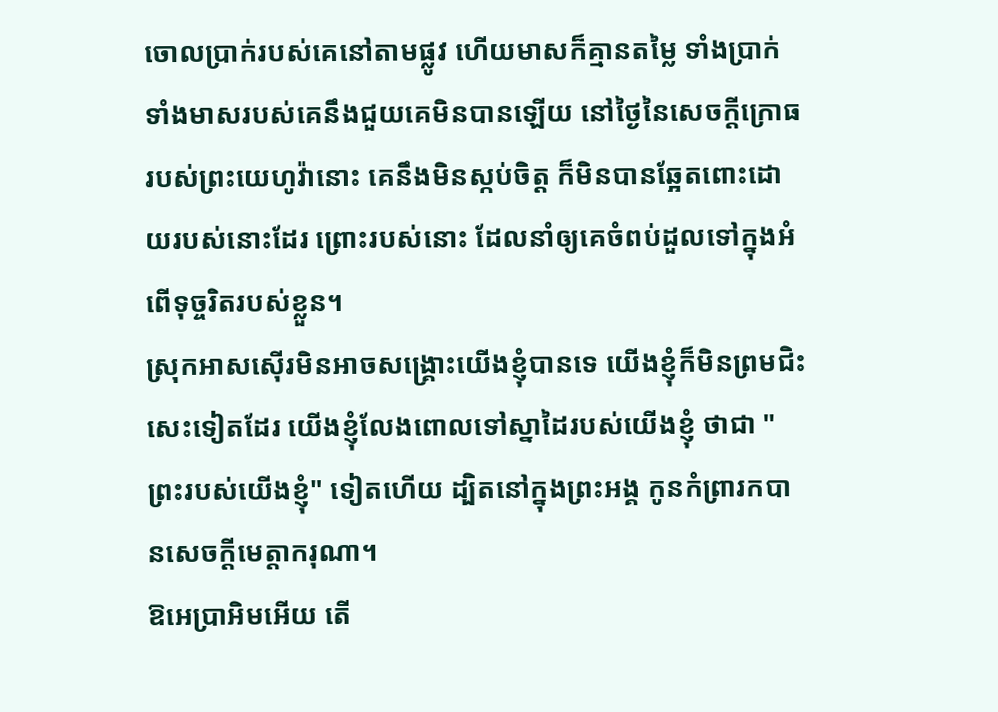ចោលប្រាក់របស់គេនៅតាមផ្លូវ ហើយមាសក៏គ្មានតម្លៃ ទាំងប្រាក់ ទាំងមាសរបស់គេនឹងជួយគេមិនបានឡើយ នៅថ្ងៃនៃសេចក្ដីក្រោធរបស់ព្រះយេហូវ៉ានោះ គេនឹងមិនស្កប់ចិត្ត ក៏មិនបានឆ្អែតពោះដោយរបស់នោះដែរ ព្រោះរបស់នោះ ដែលនាំឲ្យគេចំពប់ដួលទៅក្នុងអំពើទុច្ចរិតរបស់ខ្លួន។
ស្រុកអាសស៊ើរមិនអាចសង្គ្រោះយើងខ្ញុំបានទេ យើងខ្ញុំក៏មិនព្រមជិះសេះទៀតដែរ យើងខ្ញុំលែងពោលទៅស្នាដៃរបស់យើងខ្ញុំ ថាជា "ព្រះរបស់យើងខ្ញុំ" ទៀតហើយ ដ្បិតនៅក្នុងព្រះអង្គ កូនកំព្រារកបានសេចក្ដីមេត្តាករុណា។
ឱអេប្រាអិមអើយ តើ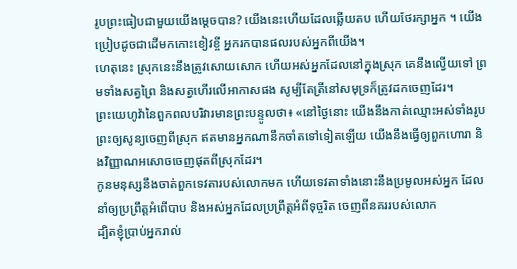រូបព្រះធៀបជាមួយយើងម្ដេចបាន? យើងនេះហើយដែលឆ្លើយតប ហើយថែរក្សាអ្នក ។ យើងប្រៀបដូចជាដើមកកោះខៀវខ្ចី អ្នករកបានផលរបស់អ្នកពីយើង។
ហេតុនេះ ស្រុកនេះនឹងត្រូវសោយសោក ហើយអស់អ្នកដែលនៅក្នុងស្រុក គេនឹងល្វើយទៅ ព្រមទាំងសត្វព្រៃ និងសត្វហើរលើអាកាសផង សូម្បីតែត្រីនៅសមុទ្រក៏ត្រូវដកចេញដែរ។
ព្រះយេហូវ៉ានៃពួកពលបរិវារមានព្រះបន្ទូលថា៖ «នៅថ្ងៃនោះ យើងនឹងកាត់ឈ្មោះអស់ទាំងរូបព្រះឲ្យសូន្យចេញពីស្រុក ឥតមានអ្នកណានឹកចាំតទៅទៀតឡើយ យើងនឹងធ្វើឲ្យពួកហោរា និងវិញ្ញាណអសោចចេញផុតពីស្រុកដែរ។
កូនមនុស្សនឹងចាត់ពួកទេវតារបស់លោកមក ហើយទេវតាទាំងនោះនឹងប្រមូលអស់អ្នក ដែលនាំឲ្យប្រព្រឹត្តអំពើបាប និងអស់អ្នកដែលប្រព្រឹត្តអំពីទុច្ចរិត ចេញពីនគររបស់លោក
ដ្បិតខ្ញុំប្រាប់អ្នករាល់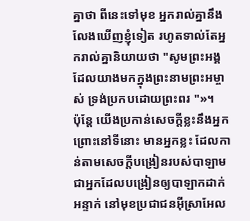គ្នាថា ពីនេះទៅមុខ អ្នករាល់គ្នានឹងលែងឃើញខ្ញុំទៀត រហូតទាល់តែអ្នករាល់គ្នានិយាយថា "សូមព្រះអង្គដែលយាងមកក្នុងព្រះនាមព្រះអម្ចាស់ ទ្រង់ប្រកបដោយព្រះពរ "»។
ប៉ុន្តែ យើងប្រកាន់សេចក្ដីខ្លះនឹងអ្នក ព្រោះនៅទីនោះ មានអ្នកខ្លះ ដែលកាន់តាមសេចក្ដីបង្រៀនរបស់បាឡាម ជាអ្នកដែលបង្រៀនឲ្យបាឡាកដាក់អន្ទាក់ នៅមុខប្រជាជនអ៊ីស្រាអែល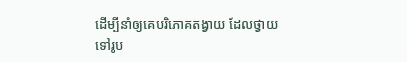ដើម្បីនាំឲ្យគេបរិភោគតង្វាយ ដែលថ្វាយទៅរូប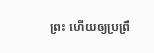ព្រះ ហើយឲ្យប្រព្រឹ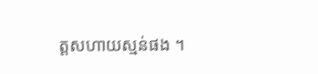ត្តសហាយស្មន់ផង ។